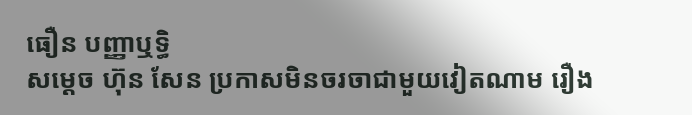ធឿន បញ្ញាឬទិ្ធ
សម្ដេច ហ៊ុន សែន ប្រកាសមិនចរចាជាមួយវៀតណាម រឿង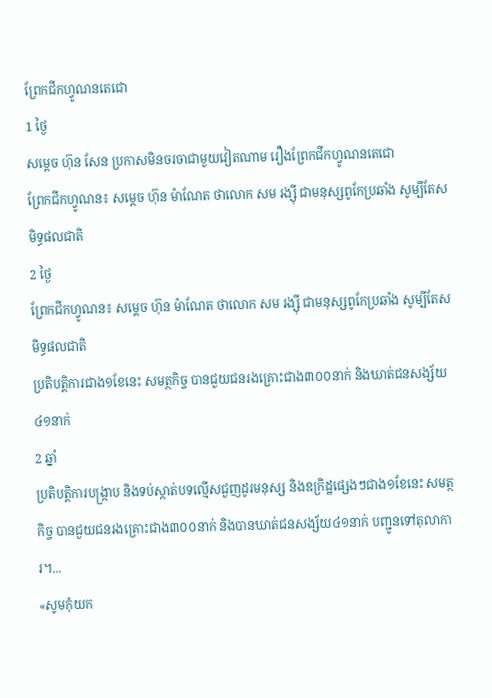ព្រែកជីកហ្វូណនតេជោ
1 ថ្ងៃ
សម្ដេច ហ៊ុន សែន ប្រកាសមិនចរចាជាមួយវៀតណាម រឿងព្រែកជីកហ្វូណនតេជោ
ព្រែកជីកហ្វូណន៖ សម្ដេច ហ៊ុន ម៉ាណែត ថាលោក សម រង្ស៊ី ជាមនុស្សពូកែប្រឆាំង សូម្បីតែសមិទ្ធផលជាតិ
2 ថ្ងៃ
ព្រែកជីកហ្វូណន៖ សម្ដេច ហ៊ុន ម៉ាណែត ថាលោក សម រង្ស៊ី ជាមនុស្សពូកែប្រឆាំង សូម្បីតែសមិទ្ធផលជាតិ
ប្រតិបត្តិការជាង១ខែនេះ សមត្ថកិច្ច បានជួយជនរងគ្រោះជាង៣០០នាក់ និងឃាត់ជនសង្ស័យ៤១នាក់
2 ឆ្នាំ
ប្រតិបត្តិការបង្ក្រាប និងទប់ស្កាត់បទល្មើសជួញដូរមនុស្ស និងឧក្រិដ្ឋផ្សេងៗជាង១ខែនេះ សមត្ថកិច្ច បានជួយជនរងគ្រោះជាង៣០០នាក់ និងបានឃាត់ជនសង្ស័យ៤១នាក់ បញ្ជូនទៅតុលាការ។...
«សូមកុំយក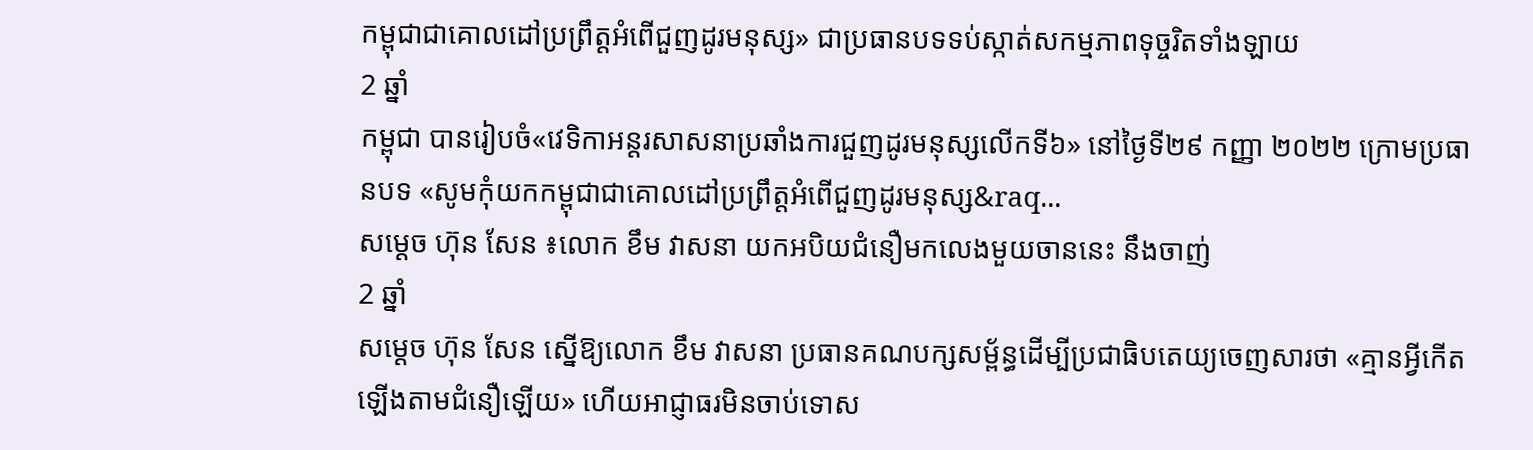កម្ពុជាជាគោលដៅប្រព្រឹត្តអំពើជួញដូរមនុស្ស» ជាប្រធានបទទប់ស្កាត់សកម្មភាពទុច្ចរិតទាំងឡាយ
2 ឆ្នាំ
កម្ពុជា បានរៀបចំ«វេទិកាអន្តរសាសនាប្រឆាំងការជួញដូរមនុស្សលើកទី៦» នៅថ្ងៃទី២៩ កញ្ញា ២០២២ ក្រោមប្រធានបទ «សូមកុំយកកម្ពុជាជាគោលដៅប្រព្រឹត្តអំពើជួញដូរមនុស្ស&raq...
សម្ដេច ហ៊ុន សែន ៖លោក ខឹម វាសនា យកអបិយជំនឿមកលេងមួយចាននេះ នឹងចាញ់
2 ឆ្នាំ
សម្ដេច ហ៊ុន សែន ស្នើឱ្យលោក ខឹម វាសនា ប្រធានគណបក្សសម្ព័ន្ធដើម្បីប្រជាធិបតេយ្យចេញសារថា «គ្មានអ្វីកើតឡើងតាមជំនឿឡើយ» ហើយអាជ្ញាធរមិនចាប់ទោស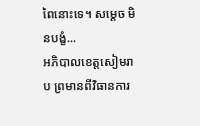ពៃនោះទេ។ សម្ដេច មិនបង្ខំ...
អភិបាលខេត្តសៀមរាប ព្រមានពីវិធានការ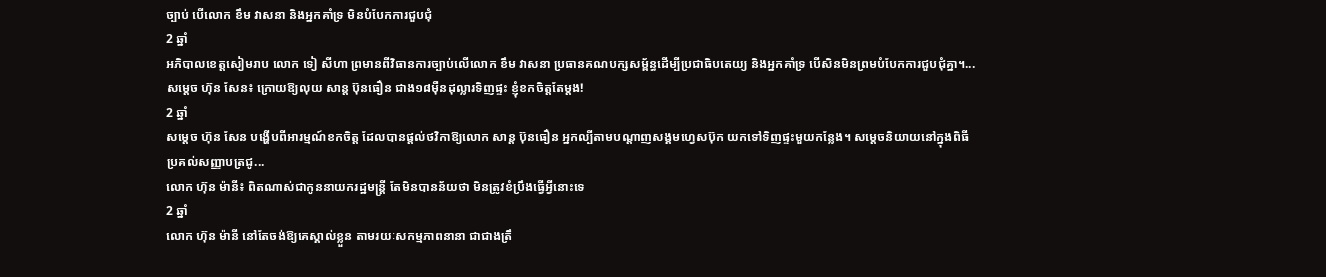ច្បាប់ បើលោក ខឹម វាសនា និងអ្នកគាំទ្រ មិនបំបែកការជួបជុំ
2 ឆ្នាំ
អភិបាលខេត្តសៀមរាប លោក ទៀ សីហា ព្រមានពីវិធានការច្បាប់លើលោក ខឹម វាសនា ប្រធានគណបក្សសម្ព័ន្ធដើម្បីប្រជាធិបតេយ្យ និងអ្នកគាំទ្រ បើសិនមិនព្រមបំបែកការជួបជុំគ្នា។...
សម្ដេច ហ៊ុន សែន៖ ក្រោយឱ្យលុយ សាន្ត ប៊ុនធឿន ជាង១៨ម៉ឺនដុល្លារទិញផ្ទះ ខ្ញុំខកចិត្តតែម្ដង!
2 ឆ្នាំ
សម្ដេច ហ៊ុន សែន បង្ហើបពីអារម្មណ៍ខកចិត្ត ដែលបានផ្ដល់ថវិកាឱ្យលោក សាន្ត ប៊ុនធឿន អ្នកល្បីតាមបណ្ដាញសង្គមហ្វេសប៊ុក យកទៅទិញផ្ទះមួយកន្លែង។ សម្ដេចនិយាយនៅក្នុងពិធីប្រគល់សញ្ញាបត្រជូ...
លោក ហ៊ុន ម៉ានី៖ ពិតណាស់ជាកូននាយករដ្ឋមន្រ្តី តែមិនបានន័យថា មិនត្រូវខំប្រឹងធ្វើអ្វីនោះទេ
2 ឆ្នាំ
លោក ហ៊ុន ម៉ានី នៅតែចង់ឱ្យគេស្គាល់ខ្លួន តាមរយៈសកម្មភាពនានា ជាជាងត្រឹ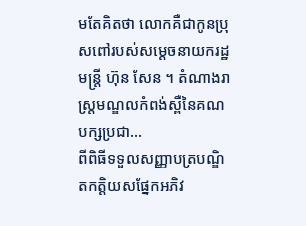មតែគិតថា លោកគឺជាកូនប្រុសពៅរបស់សម្ដេចនាយករដ្ឋមន្រ្តី ហ៊ុន សែន ។ តំណាងរាស្រ្តមណ្ឌលកំពង់ស្ពឺនៃគណបក្សប្រជា...
ពីពិធីទទួលសញ្ញាបត្របណ្ឌិតកត្តិយសផ្នែកអភិវ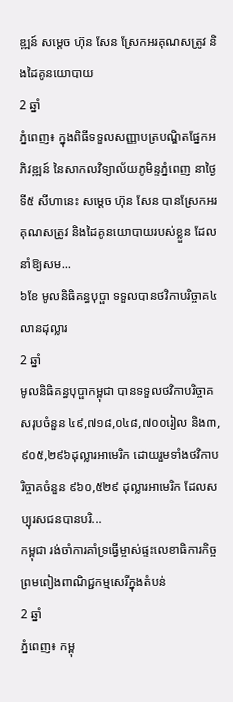ឌ្ឍន៍ សម្ដេច ហ៊ុន សែន ស្រែកអរគុណសត្រូវ និងដៃគូនយោបាយ
2 ឆ្នាំ
ភ្នំពេញ៖ ក្នុងពិធីទទួលសញ្ញាបត្របណ្ឌិតផ្នែកអភិវឌ្ឍន៍ នៃសាកលវិទ្យាល័យភូមិន្ទភ្នំពេញ នាថ្ងៃទី៥ សីហានេះ សម្ដេច ហ៊ុន សែន បានស្រែកអរគុណសត្រូវ និងដៃគូនយោបាយរបស់ខ្លួន ដែលនាំឱ្យសម...
៦ខែ មូលនិធិគន្ធបុប្ផា ទទួលបានថវិកាបរិច្ចាគ៤លានដុល្លារ
2 ឆ្នាំ
មូលនិធិគន្ធបុប្ផាកម្ពុជា បានទទួលថវិកាបរិច្ចាគសរុបចំនួន ៤៩,៧១៨,០៤៨,៧០០រៀល និង៣,៩០៥,២៩៦ដុល្លារអាមេរិក ដោយរួមទាំងថវិកាបរិច្ចាគចំនួន ៩៦០,៥២៩ ដុល្លារអាមេរិក ដែលសប្បុរសជនបានបរិ...
កម្ពុជា រង់ចាំការគាំទ្រធ្វើម្ចាស់ផ្ទះលេខាធិការកិច្ចព្រមពៀងពាណិជ្ជកម្មសេរីក្នុងតំបន់
2 ឆ្នាំ
ភ្នំពេញ៖ កម្ពុ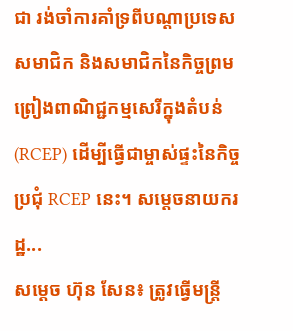ជា រង់ចាំការគាំទ្រពីបណ្ដាប្រទេសសមាជិក និងសមាជិកនៃកិច្ចព្រមព្រៀងពាណិជ្ជកម្មសេរីក្នុងតំបន់ (RCEP) ដើម្បីធ្វើជាម្ចាស់ផ្ទះនៃកិច្ចប្រជុំ RCEP នេះ។ សម្ដេចនាយករដ្ឋ...
សម្ដេច ហ៊ុន សែន៖ ត្រូវធ្វើមន្ត្រី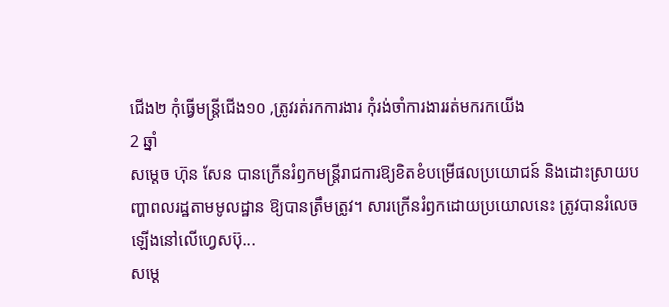ជើង២ កុំធ្វើមន្ត្រីជើង១០ ,ត្រូវរត់រកការងារ កុំរង់ចាំការងាររត់មករកយើង
2 ឆ្នាំ
សម្ដេច ហ៊ុន សែន បានក្រើនរំឭកមន្ត្រីរាជការឱ្យខិតខំបម្រើផលប្រយោជន៍ និងដោះស្រាយបញ្ហាពលរដ្ឋតាមមូលដ្ឋាន ឱ្យបានត្រឹមត្រូវ។ សារក្រើនរំឭកដោយប្រយោលនេះ ត្រូវបានរំលេចឡើងនៅលើហ្វេសប៊ុ...
សម្ដេ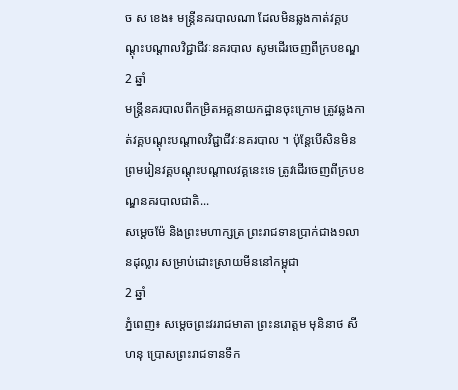ច ស ខេង៖ មន្ត្រីនគរបាលណា ដែលមិនឆ្លងកាត់វគ្គបណ្ដុះបណ្ដាលវិជ្ជាជីវៈនគរបាល សូមដើរចេញពីក្របខណ្ឌ
2 ឆ្នាំ
មន្ត្រីនគរបាលពីកម្រិតអគ្គនាយកដ្ឋានចុះក្រោម ត្រូវឆ្លងកាត់វគ្គបណ្ដុះបណ្ដាលវិជ្ជាជីវៈនគរបាល ។ ប៉ុន្តែបើសិនមិនព្រមរៀនវគ្គបណ្ដុះបណ្ដាលវគ្គនេះទេ ត្រូវដើរចេញពីក្របខណ្ឌនគរបាលជាតិ...
សម្ដេចម៉ែ និងព្រះមហាក្សត្រ ព្រះរាជទានប្រាក់ជាង១លានដុល្លារ សម្រាប់ដោះស្រាយមីននៅកម្ពុជា
2 ឆ្នាំ
ភ្នំពេញ៖ សម្ដេចព្រះវររាជមាតា ព្រះនរោត្តម មុនិនាថ សីហនុ ប្រោសព្រះរាជទានទឹក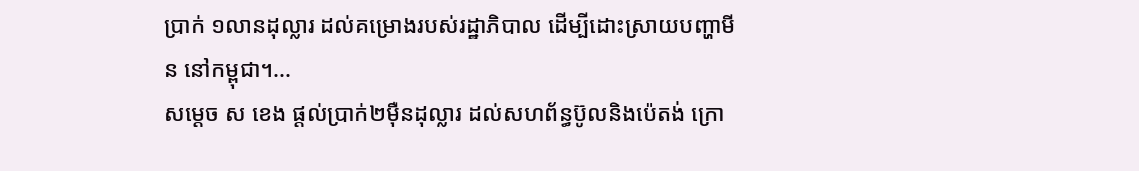ប្រាក់ ១លានដុល្លារ ដល់គម្រោងរបស់រដ្ឋាភិបាល ដើម្បីដោះស្រាយបញ្ហាមីន នៅកម្ពុជា។...
សម្ដេច ស ខេង ផ្ដល់ប្រាក់២ម៉ឺនដុល្លារ ដល់សហព័ន្ធប៊ូលនិងប៉េតង់ ក្រោ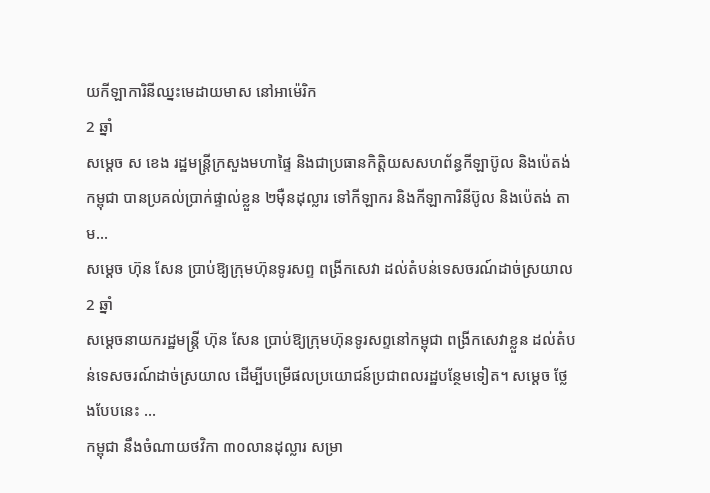យកីឡាការិនីឈ្នះមេដាយមាស នៅអាម៉េរិក
2 ឆ្នាំ
សម្ដេច ស ខេង រដ្ឋមន្រ្តីក្រសួងមហាផ្ទៃ និងជាប្រធានកិត្តិយសសហព័ន្ធកីឡាប៊ូល និងប៉េតង់កម្ពុជា បានប្រគល់ប្រាក់ផ្ទាល់ខ្លួន ២ម៉ឺនដុល្លារ ទៅកីឡាករ និងកីឡាការិនីប៊ូល និងប៉េតង់ តាម...
សម្ដេច ហ៊ុន សែន ប្រាប់ឱ្យក្រុមហ៊ុនទូរសព្ទ ពង្រីកសេវា ដល់តំបន់ទេសចរណ៍ដាច់ស្រយាល
2 ឆ្នាំ
សម្ដេចនាយករដ្ឋមន្រ្តី ហ៊ុន សែន ប្រាប់ឱ្យក្រុមហ៊ុនទូរសព្ទនៅកម្ពុជា ពង្រីកសេវាខ្លួន ដល់តំបន់ទេសចរណ៍ដាច់ស្រយាល ដើម្បីបម្រើផលប្រយោជន៍ប្រជាពលរដ្ឋបន្ថែមទៀត។ សម្ដេច ថ្លែងបែបនេះ ...
កម្ពុជា នឹងចំណាយថវិកា ៣០លានដុល្លារ សម្រា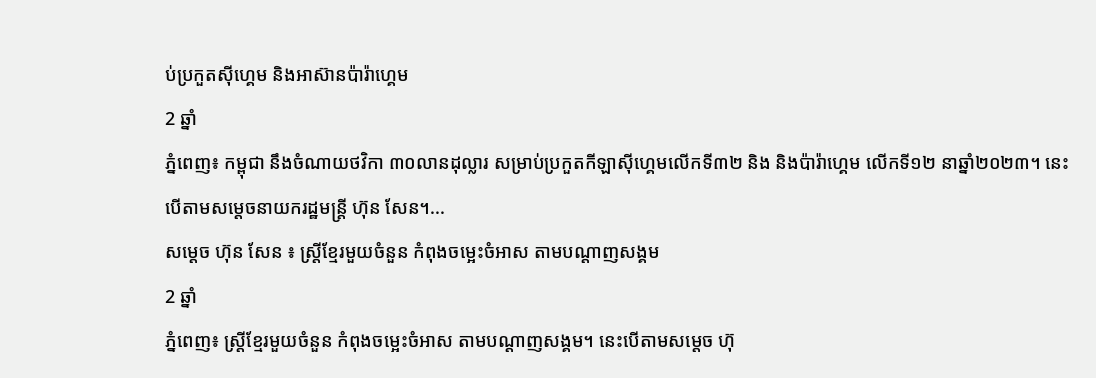ប់ប្រកួតស៊ីហ្គេម និងអាស៊ានប៉ារ៉ាហ្គេម
2 ឆ្នាំ
ភ្នំពេញ៖ កម្ពុជា នឹងចំណាយថវិកា ៣០លានដុល្លារ សម្រាប់ប្រកួតកីឡាស៊ីហ្គេមលើកទី៣២ និង និងប៉ារ៉ាហ្គេម លើកទី១២ នាឆ្នាំ២០២៣។ នេះបើតាមសម្ដេចនាយករដ្ឋមន្រ្តី ហ៊ុន សែន។...
សម្ដេច ហ៊ុន សែន ៖ ស្ត្រីខ្មែរមួយចំនួន កំពុងចម្អេះចំអាស តាមបណ្ដាញសង្គម
2 ឆ្នាំ
ភ្នំពេញ៖ ស្ត្រីខ្មែរមួយចំនួន កំពុងចម្អេះចំអាស តាមបណ្ដាញសង្គម។ នេះបើតាមសម្ដេច ហ៊ុ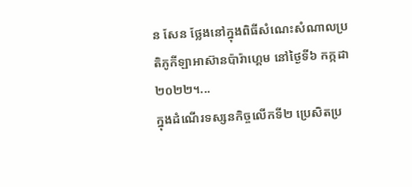ន សែន ថ្លែងនៅក្នុងពិធីសំណេះសំណាលប្រតិភូកីឡាអាស៊ានប៉ារ៉ាហ្គេម នៅថ្ងៃទី៦ កក្កដា ២០២២។...
ក្នុងដំណើរទស្សនកិច្ចលើកទី២ ប្រេសិតប្រ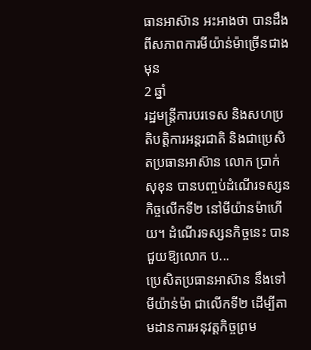ធានអាស៊ាន អះអាងថា បានដឹងពីសភាពការមីយ៉ាន់ម៉ាច្រើនជាងមុន
2 ឆ្នាំ
រដ្ឋមន្រ្តីការបរទេស និងសហប្រតិបត្តិការអន្តរជាតិ និងជាប្រេសិតប្រធានអាស៊ាន លោក ប្រាក់ សុខុន បានបញ្ចប់ដំណើរទស្សនកិច្ចលើកទី២ នៅមីយ៉ានម៉ាហើយ។ ដំណើរទស្សនកិច្ចនេះ បានជួយឱ្យលោក ប...
ប្រេសិតប្រធានអាស៊ាន នឹងទៅមីយ៉ាន់ម៉ា ជាលើកទី២ ដើម្បីតាមដានការអនុវត្តកិច្ចព្រម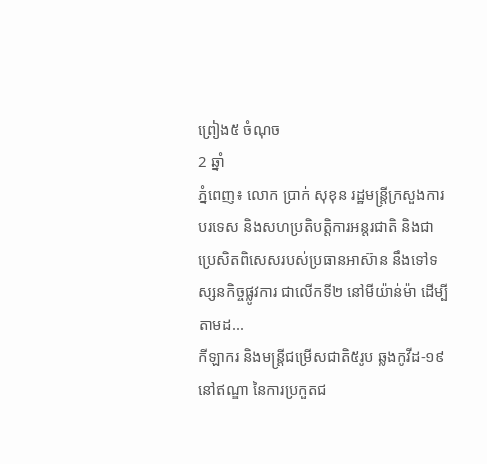ព្រៀង៥ ចំណុច
2 ឆ្នាំ
ភ្នំពេញ៖ លោក ប្រាក់ សុខុន រដ្ឋមន្រ្តីក្រសួងការបរទេស និងសហប្រតិបត្តិការអន្តរជាតិ និងជាប្រេសិតពិសេសរបស់ប្រធានអាស៊ាន នឹងទៅទស្សនកិច្ចផ្លូវការ ជាលើកទី២ នៅមីយ៉ាន់ម៉ា ដើម្បីតាមដ...
កីឡាករ និងមន្ត្រីជម្រើសជាតិ៥រូប ឆ្លងកូវីដ-១៩ នៅឥណ្ឌា នៃការប្រកួតជ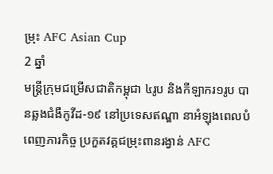ម្រុះ AFC Asian Cup
2 ឆ្នាំ
មន្រ្តីក្រុមជម្រើសជាតិកម្ពុជា ៤រូប និងកីឡាករ១រូប បានឆ្លងជំងឺកូវីដ-១៩ នៅប្រទេសឥណ្ឌា នាអំឡុងពេលបំពេញភារកិច្ច ប្រកួតវគ្គជម្រុះពានរង្វាន់ AFC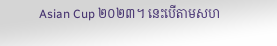Asian Cup ២០២៣។ នេះបើតាមសហ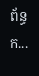ព័ន្ធក...